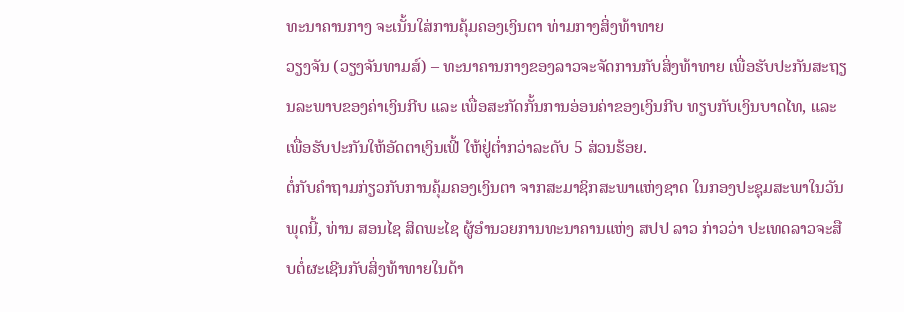ທະນາຄານກາງ ຈະເນັ້ນໃສ່ການຄຸ້ມຄອງເງິນຕາ ທ່າມກາງສິ່ງທ້າທາຍ
ວຽງຈັນ (ວຽງຈັນທາມສ໌) – ທະນາຄານກາງຂອງລາວຈະຈັດການກັບສິ່ງທ້າທາຍ ເພື່ອຮັບປະກັນສະຖຽນລະພາບຂອງຄ່າເງິນກີບ ແລະ ເພື່ອສະກັດກັ້ນການອ່ອນຄ່າຂອງເງິນກີບ ທຽບກັບເງິນບາດໄທ, ແລະ ເພື່ອຮັບປະກັນໃຫ້ອັດຕາເງິນເຟີ້ ໃຫ້ຢູ່ຕ່ຳກວ່າລະດັບ 5 ສ່ວນຮ້ອຍ.
ຕໍ່ກັບຄຳຖາມກ່ຽວກັບການຄຸ້ມຄອງເງິນຕາ ຈາກສະມາຊິກສະພາແຫ່ງຊາດ ໃນກອງປະຊຸມສະພາໃນວັນພຸດນີ້, ທ່ານ ສອນໄຊ ສິດພະໄຊ ຜູ້ອຳນວຍການທະນາຄານແຫ່ງ ສປປ ລາວ ກ່າວວ່າ ປະເທດລາວຈະສືບຕໍ່ຜະເຊີນກັບສິ່ງທ້າທາຍໃນດ້າ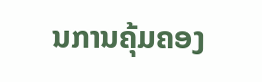ນການຄຸ້ມຄອງ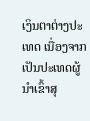ເງິນຕາຕ່າງປະເທດ ເນື່ອງຈາກເປັນປະເທດຜູ້ນຳເຂົ້າສຸ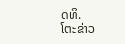ດທິ.
ໂຕະຂ່າວ